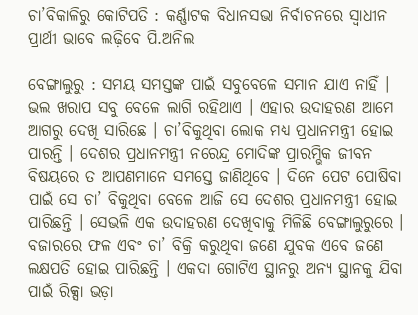ଚା’ବିକାଳିରୁ କୋଟିପତି : କର୍ଣ୍ଣାଟକ ବିଧାନସଭା ନିର୍ବାଚନରେ ସ୍ୱାଧୀନ ପ୍ରାର୍ଥୀ ଭାବେ ଲଢ଼ିବେ ପି.ଅନିଲ

ବେଙ୍ଗାଲୁରୁ : ସମୟ ସମସ୍ତଙ୍କ ପାଇଁ ସବୁବେଳେ ସମାନ ଯାଏ ନାହିଁ । ଭଲ ଖରାପ ସବୁ ବେଳେ ଲାଗି ରହିଥାଏ । ଏହାର ଉଦାହରଣ ଆମେ ଆଗରୁ ଦେଖି ସାରିଛେ । ଚା’ବିକୁଥିବା ଲୋକ ମଧ୍ୟ ପ୍ରଧାନମନ୍ତ୍ରୀ ହୋଇ ପାରନ୍ତି । ଦେଶର ପ୍ରଧାନମନ୍ତ୍ରୀ ନରେନ୍ଦ୍ର ମୋଦିଙ୍କ ପ୍ରାରମ୍ଭିକ ଜୀବନ ବିଷୟରେ ତ ଆପଣମାନେ ସମସ୍ତେ ଜାଣିଥିବେ । ଦିନେ ପେଟ ପୋଷିବା ପାଇଁ ସେ ଚା’ ବିକୁଥିବା ବେଳେ ଆଜି ସେ ଦେଶର ପ୍ରଧାନମନ୍ତ୍ରୀ ହୋଇ ପାରିଛନ୍ତି । ସେଭଳି ଏକ ଉଦାହରଣ ଦେଖିବାକୁ ମିଳିଛି ବେଙ୍ଗାଲୁରୁରେ । ବଜାରରେ ଫଳ ଏବଂ ଚା’ ବିକ୍ରି କରୁଥିବା ଜଣେ ଯୁବକ ଏବେ ଜଣେ ଲକ୍ଷପତି ହୋଇ ପାରିଛନ୍ତି । ଏକଦା ଗୋଟିଏ ସ୍ଥାନରୁ ଅନ୍ୟ ସ୍ଥାନକୁ ଯିବା ପାଇଁ ରିକ୍ସା ଭଡ଼ା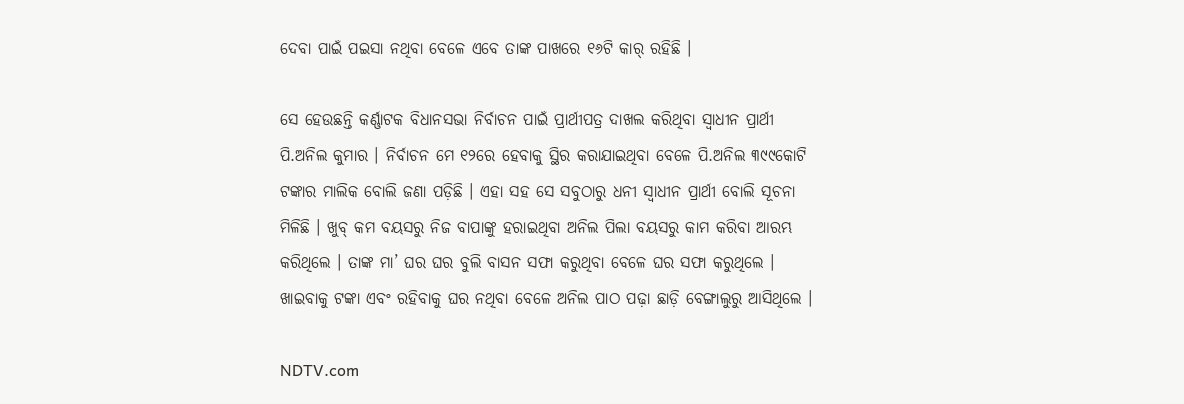ଦେବା ପାଇଁ ପଇସା ନଥିବା ବେଳେ ଏବେ ତାଙ୍କ ପାଖରେ ୧୬ଟି କାର୍‌ ରହିଛି ।

ସେ ହେଉଛନ୍ତି କର୍ଣ୍ଣାଟକ ବିଧାନସଭା ନିର୍ବାଚନ ପାଇଁ ପ୍ରାର୍ଥୀପତ୍ର ଦାଖଲ କରିଥିବା ସ୍ୱାଧୀନ ପ୍ରାର୍ଥୀ ପି.ଅନିଲ କୁମାର । ନିର୍ବାଚନ ମେ ୧୨ରେ ହେବାକୁ ସ୍ଥିର କରାଯାଇଥିବା ବେଳେ ପି.ଅନିଲ ୩୯୯କୋଟି ଟଙ୍କାର ମାଲିକ ବୋଲି ଜଣା ପଡ଼ିଛି । ଏହା ସହ ସେ ସବୁଠାରୁ ଧନୀ ସ୍ୱାଧୀନ ପ୍ରାର୍ଥୀ ବୋଲି ସୂଚନା ମିଳିଛି । ଖୁବ୍‌ କମ ବୟସରୁ ନିଜ ବାପାଙ୍କୁ ହରାଇଥିବା ଅନିଲ ପିଲା ବୟସରୁ କାମ କରିବା ଆରମ୍ଭ କରିଥିଲେ । ତାଙ୍କ ମା’ ଘର ଘର ବୁଲି ବାସନ ସଫା କରୁଥିବା ବେଳେ ଘର ସଫା କରୁଥିଲେ । ଖାଇବାକୁ ଟଙ୍କା ଏବଂ ରହିବାକୁ ଘର ନଥିବା ବେଳେ ଅନିଲ ପାଠ ପଢ଼ା ଛାଡ଼ି ବେଙ୍ଗାଲୁରୁ ଆସିଥିଲେ ।

NDTV.com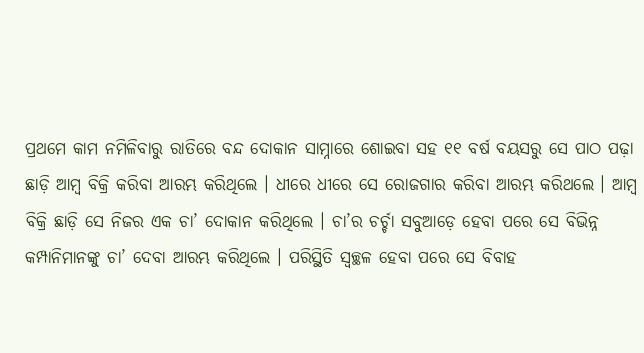ପ୍ରଥମେ କାମ ନମିଳିବାରୁ ରାତିରେ ବନ୍ଦ ଦୋକାନ ସାମ୍ନାରେ ଶୋଇବା ସହ ୧୧ ବର୍ଷ ବୟସରୁ ସେ ପାଠ ପଢ଼ା ଛାଡ଼ି ଆମ୍ବ ବିକ୍ରି କରିବା ଆରମ୍ଭ କରିଥିଲେ । ଧୀରେ ଧୀରେ ସେ ରୋଜଗାର କରିବା ଆରମ୍ଭ କରିଥଲେ । ଆମ୍ବ ବିକ୍ରି ଛାଡ଼ି ସେ ନିଜର ଏକ ଚା’ ଦୋକାନ କରିଥିଲେ । ଚା’ର ଚର୍ଚ୍ଚା ସବୁଆଡ଼େ ହେବା ପରେ ସେ ବିଭିନ୍ନ କମ୍ପାନିମାନଙ୍କୁ ଚା’ ଦେବା ଆରମ୍ଭ କରିଥିଲେ । ପରିସ୍ଥିତି ସ୍ୱଚ୍ଛଳ ହେବା ପରେ ସେ ବିବାହ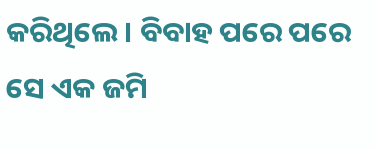କରିଥିଲେ । ବିବାହ ପରେ ପରେ ସେ ଏକ ଜମି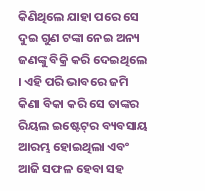କିଣିଥିଲେ ଯାହା ପରେ ସେ ଦୁଇ ଗୁଣ ଟଙ୍କା ନେଇ ଅନ୍ୟ ଜଣଙ୍କୁ ବିକ୍ରି କରି ଦେଇଥିଲେ । ଏହି ପରି ଭାବରେ ଜମି କିଣା ବିକା କରି ସେ ତାଙ୍କର ରିୟଲ ଇଷ୍ଟେଟ୍‌ର ବ୍ୟବସାୟ ଆରମ୍ଭ ହୋଇଥିଲା ଏବଂ ଆଜି ସଫଳ ହେବା ସହ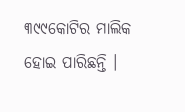୩୯୯କୋଟିର ମାଲିକ ହୋଇ ପାରିଛନ୍ତି ।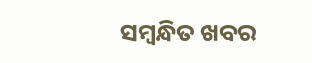ସମ୍ବନ୍ଧିତ ଖବର